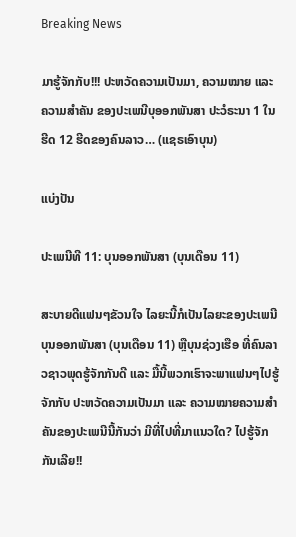Breaking News

ມາຮູ້ຈັກກັບ!!! ປະຫວັດຄວາມເປັນມາ, ຄວາມໝາຍ ແລະ ຄວາມສໍາຄັນ ຂອງປະເພນີບຸອອກພັນສາ ປະວໍຣະນາ 1 ໃນຮີດ 12 ຮີດຂອງຄົນລາວ… (ແຊຣເອົາບຸນ)

ແບ່ງປັນ

ປະເພນີທີ 11: ບຸນອອກພັນສາ (ບຸນເດືອນ 11)

ສະບາຍດີແຟນໆຂັວນໃຈ ໄລຍະນີ້ກໍເປັນໄລຍະຂອງປະເພນີບຸນອອກພັນສາ (ບຸນເດືອນ 11) ຫຼືບຸນຊ່ວງເຮືອ ທີ່ຄົນລາວຊາວພຸດຮູ້ຈັກກັນດີ ແລະ ມື້ນີ້ພວກເຮົາຈະພາແຟນໆໄປຮູ້ຈັກກັບ ປະຫວັດຄວາມເປັນມາ ແລະ ຄວາມໝາຍຄວາມສໍາຄັນຂອງປະເພນີນີ້ກັນວ່າ ມີທີ່ໄປທີ່ມາແນວໃດ? ໄປຮູ້ຈັກກັນເລີຍ!!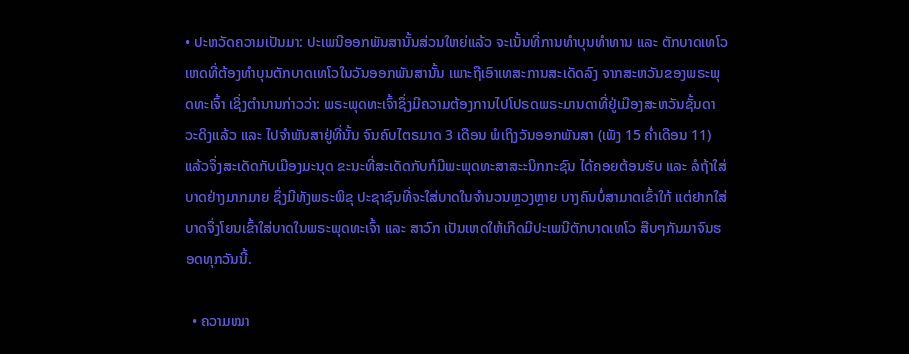• ປະຫວັດຄວາມເປັນມາ: ປະເພນີອອກພັນສານັ້ນສ່ວນໃຫຍ່ແລ້ວ ຈະເນັ້ນທີ່ການທໍາບຸນທໍາທານ ແລະ ຕັກບາດເທໂວ ເຫດທີ່ຕ້ອງທໍາບຸນຕັກບາດເທໂວໃນວັນອອກພັນສານັ້ນ ເພາະຖືເອົາເທສະການສະເດັດລົງ ຈາກສະຫວັນຂອງພຣະພຸດທະເຈົ້າ ເຊິ່ງຕໍານານກ່າວວ່າ: ພຣະພຸດທະເຈົ້າຊຶ່ງມີຄວາມຕ້ອງການໄປໂປຣດພຣະມານດາທີ່ຢູ່ເມືອງສະຫວັນຊັ້ນດາວະດິງແລ້ວ ແລະ ໄປຈໍາພັນສາຢູ່ທີ່ນັ້ນ ຈົນຄົບໄຕຣມາດ 3 ເດືອນ ພໍເຖິງວັນອອກພັນສາ (ເພັງ 15 ຄໍ່າເດືອນ 11) ແລ້ວຈຶ່ງສະເດັດກັບເມືອງມະນຸດ ຂະນະທີ່ສະເດັດກັບກໍມີພະພຸດທະສາສະະນິກກະຊົນ ໄດ້ຄອຍຕ້ອນຮັບ ແລະ ລໍຖ້າໃສ່ບາດຢ່າງມາກມາຍ ຊຶ່ງມີທັງພຣະພິຂຸ ປະຊາຊົນທີ່ຈະໃສ່ບາດໃນຈໍານວນຫຼວງຫຼາຍ ບາງຄົນບໍ່ສາມາດເຂົ້າໃກ້ ແຕ່ຢາກໃສ່ບາດຈຶ່ງໂຍນເຂົ້າໃສ່ບາດໃນພຣະພຸດທະເຈົ້າ ແລະ ສາວົກ ເປັນເຫດໃຫ້ເກີດມີປະເພນີຕັກບາດເທໂວ ສືບໆກັນມາຈົນຮອດທຸກວັນນີ້.

  • ຄວາມໝາ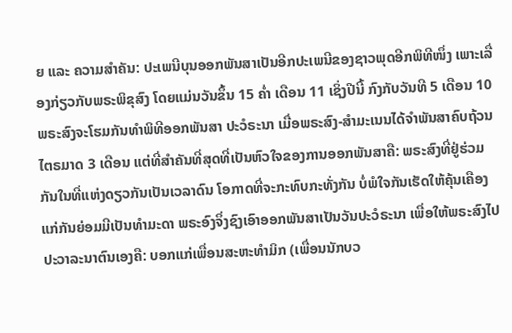ຍ ແລະ ຄວາມສໍາຄັນ: ປະເພນີບຸນອອກພັນສາເປັນອີກປະເພນີຂອງຊາວພຸດອີກພິທີໜຶ່ງ ເພາະເລື່ອງກ່ຽວກັບພຣະພິຂຸສົງ ໂດຍແມ່ນວັນຂຶ້ນ 15 ຄໍ່າ ເດືອນ 11 ເຊິ່ງປີນີ້ ກົງກັບວັນທີ 5 ເດືອນ 10 ພຣະສົງຈະໂຮມກັນທໍາພິທີອອກພັນສາ ປະວໍຣະນາ ເມື່ອພຣະສົງ-ສໍາມະເນນໄດ້ຈໍາພັນສາຄົບຖ້ວນໄຕຣມາດ 3 ເດືອນ ແຕ່ທີ່ສໍາຄັນທີ່ສຸດທີ່ເປັນຫົວໃຈຂອງການອອກພັນສາຄື: ພຣະສົງທີ່ຢູ່ຮ່ວມກັນໃນທີ່ແຫ່ງດຽວກັນເປັນເວລາດົນ ໂອກາດທີ່ຈະກະທົບກະທັ່ງກັນ ບໍ່ພໍໃຈກັນເຮັດໃຫ້ຄຸ້ນເຄືອງແກ່ກັນຍ່ອມມີເປັນທໍາມະດາ ພຣະອົງຈຶ່ງຊົງເອົາອອກພັນສາເປັນວັນປະວໍຣະນາ ເພື່ອໃຫ້ພຣະສົງໄປປະວາລະນາຕົນເອງຄື: ບອກແກ່ເພື່ອນສະຫະທໍາມິກ (ເພື່ອນນັກບວ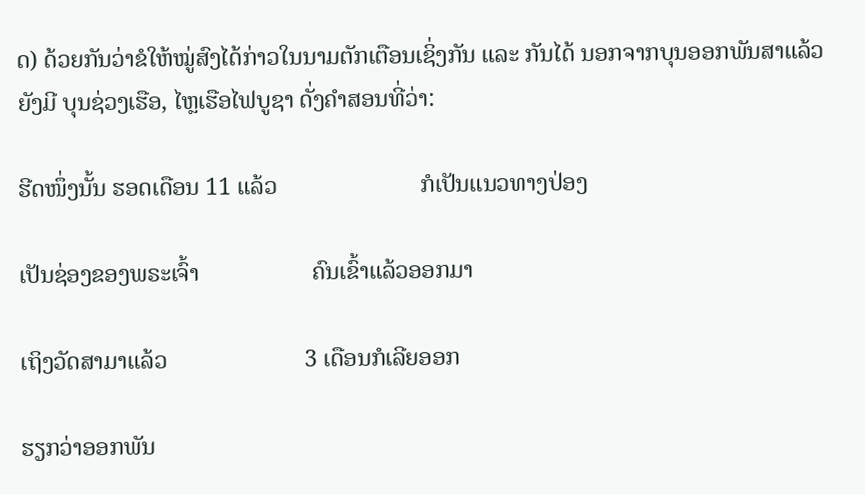ດ) ດ້ວຍກັນວ່າຂໍໃຫ້ໝູ່ສົງໄດ້ກ່າວໃນນາມຕັກເຕືອນເຊິ່ງກັນ ແລະ ກັນໄດ້ ນອກຈາກບຸນອອກພັນສາແລ້ວຍັງມີ ບຸນຊ່ວງເຮືອ, ໄຫຼເຮືອໄຟບູຊາ ດັ່ງຄໍາສອນທີ່ວ່າ:

ຮີດໜຶ່ງນັ້ນ ຮອດເດືອນ 11 ແລ້ວ                        ກໍເປັນແນວທາງປ່ອງ

ເປັນຊ່ອງຂອງພຣະເຈົ້າ                   ຄົນເຂົ້າແລ້ວອອກມາ

ເຖິງວັດສາມາແລ້ວ                       3 ເດືອນກໍເລີຍອອກ

ຮຽກວ່າອອກພັນ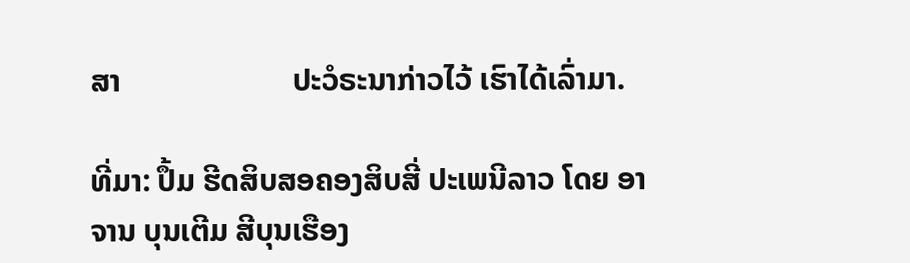ສາ                      ປະວໍຣະນາກ່າວໄວ້ ເຮົາໄດ້ເລົ່າມາ.

ທີ່ມາ: ປຶ້ມ ຮີດສິບສອຄອງສິບສີ່ ປະເພນີລາວ ໂດຍ ອາຈານ ບຸນເຕີມ ສີບຸນເຮືອງ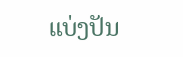ແບ່ງປັນ